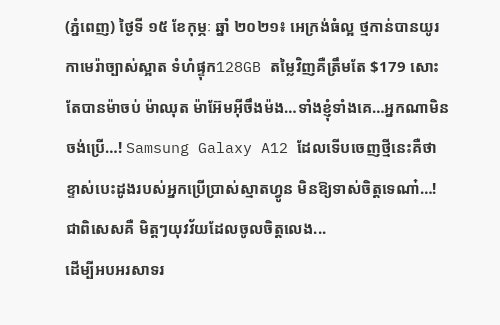(ភ្នំពេញ) ថ្ងៃទី ១៥ ខែកុម្ភៈ ឆ្នាំ ២០២១៖ អេក្រង់ធំល្អ ថ្មកាន់បានយូរ កាមេរ៉ាច្បាស់ស្អាត ទំហំផ្ទុក128GB តម្លៃវិញគឺត្រឹមតែ $179 សោះតែបានម៉ាចប់ ម៉ាឈុត ម៉ាអ៊ែមអ៊ីចឹងម៉ង…ទាំងខ្ញុំទាំងគេ…អ្នកណាមិនចង់ប្រើ…! Samsung Galaxy A12 ដែលទើបចេញថ្មីនេះគឺថាខ្ទាស់បេះដូងរបស់អ្នកប្រើប្រាស់ស្មាតហ្វូន មិនឱ្យទាស់ចិត្តទេណា៎…! ជាពិសេសគឺ មិត្តៗយុវវ័យដែលចូលចិត្តលេង...
ដើម្បីអបអរសាទរ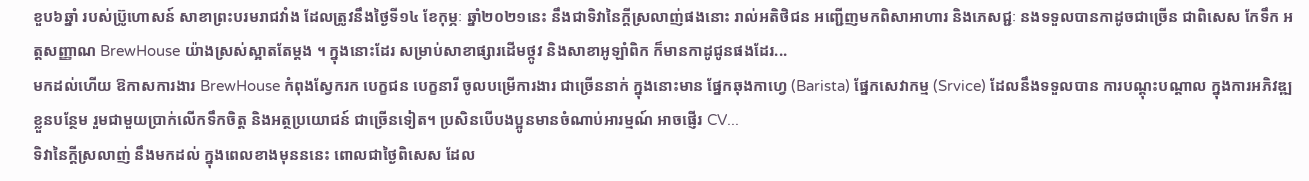ខួប៦ឆ្នាំ របស់ប្រ៊ូហោសន៍ សាខាព្រះបរមរាជវាំង ដែលត្រូវនឹងថ្ងៃទី១៤ ខែកុម្ភៈ ឆ្នាំ២០២១នេះ នឹងជាទិវានៃក្តីស្រលាញ់ផងនោះ រាល់អតិថិជន អញ្ជើញមកពិសាអាហារ និងភេសជ្ជៈ នងទទួលបានកាដូចជាច្រើន ជាពិសេស កែទឹក អត្តសញ្ញាណ BrewHouse យ៉ាងស្រស់ស្អាតតែម្តង ។ ក្នុងនោះដែរ សម្រាប់សាខាផ្សារដើមថ្កូវ និងសាខាអូឡាំពិក ក៏មានកាដូជូនផងដែរ...
មកដល់ហើយ ឱកាសការងារ BrewHouse កំពុងស្វែករក បេក្ខជន បេក្ខនារី ចូលបម្រើការងារ ជាច្រើននាក់ ក្នុងនោះមាន ផ្នែកឆុងកាហ្វេ (Barista) ផ្នែកសេវាកម្ម (Srvice) ដែលនឹងទទួលបាន ការបណ្តុះបណ្តាល ក្នុងការអភិវឌ្ឍខ្លួនបន្ថែម រួមជាមួយប្រាក់លើកទឹកចិត្ត និងអត្ថប្រយោជន៍ ជាច្រើនទៀត។ ប្រសិនបើបងប្អូនមានចំណាប់អារម្មណ៍ អាចផ្ញើរ CV...
ទិវានៃក្តីស្រលាញ់ នឹងមកដល់ ក្នុងពេលខាងមុនននេះ ពោលជាថ្ងៃពិសេស ដែល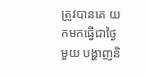ត្រូវបានគេ យកមកធ្វើជាថ្ងៃមួយ បង្ហាញនិ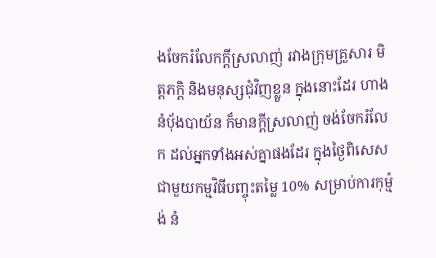ងចែករំលែកក្តីស្រលាញ់ រវាងក្រុមគ្រួសារ មិត្តភក្តិ និងមនុស្សជុំវិញខ្លួន ក្នុងនោះដែរ ហាងនំប៉័ងបាយ័ន ក៏មានក្តីស្រលាញ់ ចង់ចែករំលែក ដល់អ្នកទាំងអស់គ្នាផងដែរ ក្នុងថ្ងៃពិសេស ជាមួយកម្មវិធីបញ្ចុះតម្លៃ 10% សម្រាប់ការកុម្ម៉ង់ នំ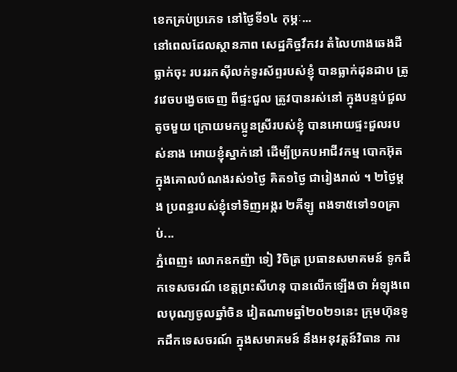ខេកគ្រប់ប្រភេទ នៅថ្ងៃទី១៤ កុម្ភៈ...
នៅពេលដែលស្ថានភាព សេដ្ឋកិច្ចវឹកវរ តំលៃហាងឆេងដីធ្លាក់ចុះ របររកស៊ីលក់ទូរស័ព្ទរបស់ខ្ញុំ បានធ្លាក់ដុនដាប ត្រូវវេចបង្វេចចេញ ពីផ្ទះជួល ត្រូវបានរស់នៅ ក្នុងបន្ទប់ជួលតូចមួយ ក្រោយមកប្អូនស្រីរបស់ខ្ញុំ បានអោយផ្ទះជួលរបស់នាង អោយខ្ញុំស្នាក់នៅ ដើម្បីប្រកបអាជីវកម្ម បោកអ៊ុត ក្នុងគោលបំណងរស់១ថ្ងៃ គិត១ថ្ងៃ ជារៀងរាល់ ។ ២ថ្ងៃម្តង ប្រពន្ធរបស់ខ្ញុំទៅទិញអង្ករ ២គីឡូ ពងទា៥ទៅ១០គ្រាប់...
ភ្នំពេញ៖ លោកឧកញ៉ា ទៀ វិចិត្រ ប្រធានសមាគមន៍ ទូកដឹកទេសចរណ៍ ខេត្តព្រះសីហនុ បានលើកឡើងថា អំឡុងពេលបុណ្យចូលឆ្នាំចិន វៀតណាមឆ្នាំ២០២១នេះ ក្រុមហ៊ុនទូកដឹកទេសចរណ៍ ក្នុងសមាគមន៍ នឹងអនុវត្តន៍វិធាន ការ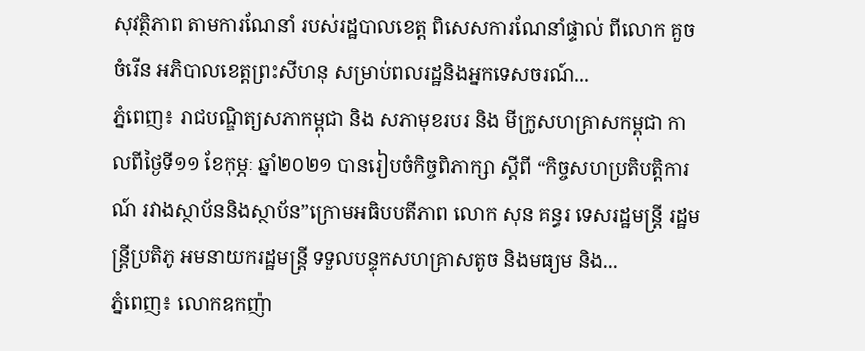សុវត្ថិភាព តាមការណែនាំ របស់រដ្ឋបាលខេត្ត ពិសេសការណែនាំផ្ទាល់ ពីលោក គួច ចំរើន អភិបាលខេត្តព្រះសីហនុ សម្រាប់ពលរដ្ឋនិងអ្នកទេសចរណ៍...
ភ្នំពេញ៖ រាជបណ្ឌិត្យសភាកម្ពុជា និង សភាមុខរបរ និង មីក្រូសហគ្រាសកម្ពុជា កាលពីថ្ងៃទី១១ ខែកុម្ភៈ ឆ្នាំ២០២១ បានរៀបចំកិច្ចពិភាក្សា ស្តីពី “កិច្ចសហប្រតិបត្តិការណ៍ រវាងស្ថាប័ននិងស្ថាប័ន”ក្រោមអធិបបតីភាព លោក សុន គន្ធរ ទេសរដ្ឋមន្ត្រី រដ្ឋមន្ត្រីប្រតិភូ អមនាយករដ្ឋមន្ត្រី ទទួលបន្ទុកសហគ្រាសតូច និងមធ្យម និង...
ភ្នំពេញ៖ លោកឧកញ៉ា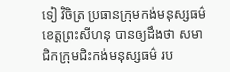ទៀ វិចិត្រ ប្រធានក្រុមកង់មនុស្សធម៌ ខេត្តព្រះសីហនុ បានឲ្យដឹងថា សមាជិកក្រុមជិះកង់មនុស្សធម៌ រប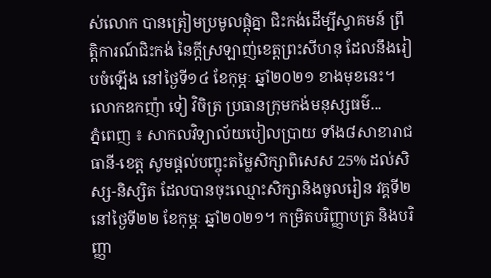ស់លោក បានត្រៀមប្រមូលផ្តុំគ្នា ជិះកង់ដើម្បីស្វាគមន៍ ព្រឹត្តិការណ៍ជិះកង់ នៃក្ដីស្រឡាញ់ខេត្តព្រះសីហនុ ដែលនឹងរៀបចំឡើង នៅថ្ងៃទី១៤ ខែកុម្ភៈ ឆ្នាំ២០២១ ខាងមុខនេះ។ លោកឧកញ៉ា ទៀ វិចិត្រ ប្រធានក្រុមកង់មនុស្សធម៌...
ភ្នំពេញ ៖ សាកលវិទ្យាល័យបៀលប្រាយ ទាំង៨សាខារាជធានី-ខេត្ត សូមផ្តល់បញ្ចុះតម្លៃសិក្សាពិសេស 25% ដល់សិស្ស-និស្សិត ដែលបានចុះឈ្មោះសិក្សានិងចូលរៀន វគ្គទី២ នៅថ្ងៃទី២២ ខែកុម្ភៈ ឆ្នាំ២០២១។ កម្រិតបរិញ្ញាបត្រ និងបរិញ្ញា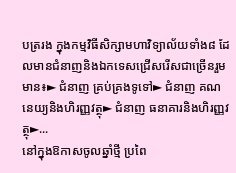បត្ររង ក្នុងកម្មវិធីសិក្សាមហាវិទ្យាល័យទាំង៨ ដែលមានជំនាញនិងឯកទេសជ្រើសរើសជាច្រើនរួមមាន៖► ជំនាញ គ្រប់គ្រងទូទៅ► ជំនាញ គណនេយ្យនិងហិរញ្ញវត្ថុ► ជំនាញ ធនាគារនិងហិរញ្ញវត្ថុ►...
នៅក្នុងឱកាសចូលឆ្នាំថ្មី ប្រពៃ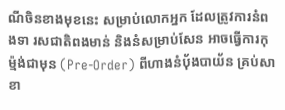ណីចិនខាងមុខនេះ សម្រាប់លោកអ្នក ដែលត្រូវការនំពងទា រសជាតិពងមាន់ និងនំសម្រាប់សែន អាចធ្វើការកុម្ម៉ង់ជាមុន (Pre-Order) ពីហាងនំប៉័ងបាយ័ន គ្រប់សាខា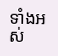ទាំងអស់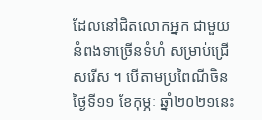ដែលនៅជិតលោកអ្នក ជាមួយនំពងទាច្រើនទំហំ សម្រាប់ជ្រើសរើស ។ បើតាមប្រពៃណីចិន ថ្ងៃទី១១ ខែកុម្ភៈ ឆ្នាំ២០២១នេះ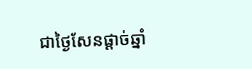ជាថ្ងៃសែនផ្តាច់ឆ្នាំ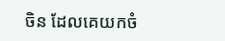ចិន ដែលគេយកចំ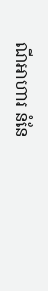ណីអាហារ នំនែ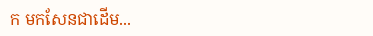ក មកសែនជាដើម...